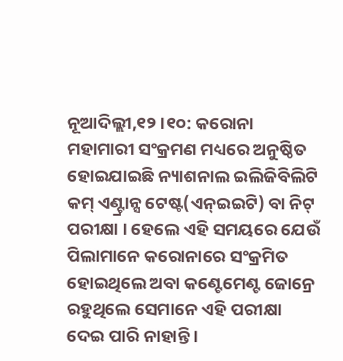ନୂଆଦିଲ୍ଲୀ,୧୨ ।୧୦: କରୋନା ମହାମାରୀ ସଂକ୍ରମଣ ମଧ୍ୟରେ ଅନୁଷ୍ଠିତ ହୋଇଯାଇଛି ନ୍ୟାଶନାଲ ଇଲିଜିବିଲିଟି କମ୍ ଏଣ୍ଟ୍ରାନ୍ସ ଟେଷ୍ଟ(ଏନ୍ଇଇଟି) ବା ନିଟ୍ ପରୀକ୍ଷା । ହେଲେ ଏହି ସମୟରେ ଯେଉଁ ପିଲାମାନେ କରୋନାରେ ସଂକ୍ରମିତ ହୋଇଥିଲେ ଅବା କଣ୍ଟେମେଣ୍ଟ ଜୋନ୍ରେ ରହୁଥିଲେ ସେମାନେ ଏହି ପରୀକ୍ଷା ଦେଇ ପାରି ନାହାନ୍ତି ।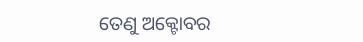ତେଣୁ ଅକ୍ଟୋବର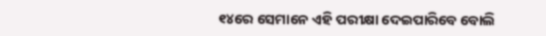୧୪ରେ ସେମାନେ ଏହି ପରୀକ୍ଷା ଦେଇପାରିବେ ବୋଲି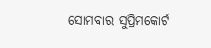ସୋମବାର ସୁପ୍ରିମକୋର୍ଟ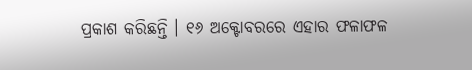ପ୍ରକାଶ କରିଛନ୍ତି । ୧୬ ଅକ୍ଟୋବରରେ ଏହାର ଫଳାଫଳ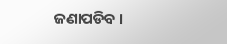ଜଣାପଡିବ ।